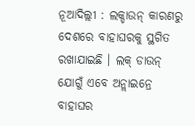ନୂଆଦିଲ୍ଲୀ : ଲକ୍ଡାଉନ୍ କାରଣରୁ ଦେଶରେ ବାହାଘରକୁ ସ୍ଥଗିତ ରଖାଯାଇଛି । ଲକ୍ ଡାଉନ୍ ଯୋଗୁଁ ଏବେ ଅନ୍ଲାଇନ୍ରେ ବାହାଘର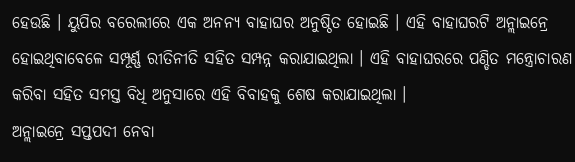ହେଉଛି । ୟୁପିର ବରେଲୀରେ ଏକ ଅନନ୍ୟ ବାହାଘର ଅନୁଷ୍ଠିତ ହୋଇଛି । ଏହି ବାହାଘରଟି ଅନ୍ଲାଇନ୍ରେ ହୋଇଥିବାବେଳେ ସମ୍ପୂର୍ଣ୍ଣ ରୀତିନୀତି ସହିତ ସମ୍ପନ୍ନ କରାଯାଇଥିଲା । ଏହି ବାହାଘରରେ ପଣ୍ଡିତ ମନ୍ତ୍ରୋଚାରଣ କରିବା ସହିତ ସମସ୍ତ ବିଧି ଅନୁସାରେ ଏହି ବିବାହକୁ ଶେଷ କରାଯାଇଥିଲା ।
ଅନ୍ଲାଇନ୍ରେ ସପ୍ତପଦୀ ନେବା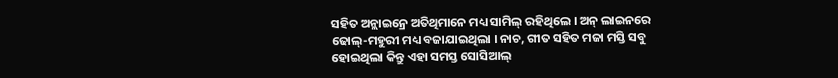ସହିତ ଅନ୍ଲାଇନ୍ରେ ଅତିଥିମାନେ ମଧ୍ୟ ସାମିଲ୍ ରହିଥିଲେ । ଅନ୍ ଲାଇନରେ ଢୋଲ୍-ମହୁରୀ ମଧ୍ୟ ବଜାଯାଇଥିଲା । ନାଚ, ଗୀତ ସହିତ ମଜା ମସ୍ତି ସବୁ ହୋଇଥିଲା କିନ୍ତୁ ଏହା ସମସ୍ତ ସୋସିଆଲ୍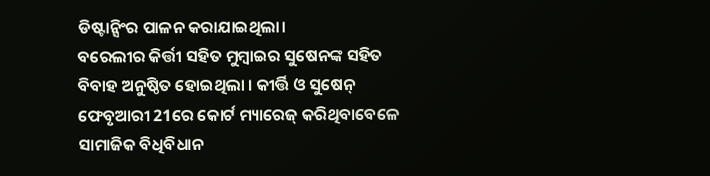ଡିଷ୍ଟାନ୍ସିଂର ପାଳନ କରାଯାଇଥିଲା।
ବରେଲୀର କିର୍ତ୍ତୀ ସହିତ ମୁମ୍ବାଇର ସୁଷେନଙ୍କ ସହିତ ବିବାହ ଅନୁଷ୍ଠିତ ହୋଇଥିଲା । କୀର୍ତ୍ତି ଓ ସୁଷେନ୍ ଫେବୃଆରୀ 21ରେ କୋର୍ଟ ମ୍ୟାରେଜ୍ କରିଥିବାବେଳେ ସାମାଜିକ ବିଧିବିଧାନ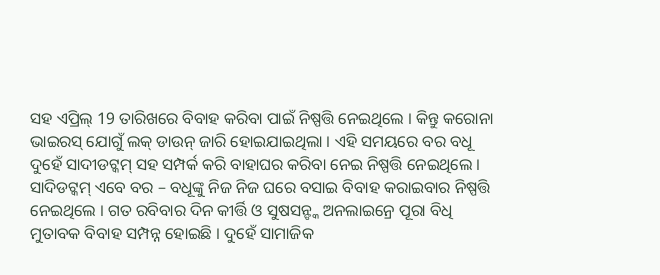ସହ ଏପ୍ରିଲ୍ 19 ତାରିଖରେ ବିବାହ କରିବା ପାଇଁ ନିଷ୍ପତ୍ତି ନେଇଥିଲେ । କିନ୍ତୁ କରୋନା ଭାଇରସ୍ ଯୋଗୁଁ ଲକ୍ ଡାଉନ୍ ଜାରି ହୋଇଯାଇଥିଲା । ଏହି ସମୟରେ ବର ବଧୂ ଦୁହେଁ ସାଦୀଡଟ୍କମ୍ ସହ ସମ୍ପର୍କ କରି ବାହାଘର କରିବା ନେଇ ନିଷ୍ପତ୍ତି ନେଇଥିଲେ ।
ସାଦିଡଟ୍କମ୍ ଏବେ ବର – ବଧୂଙ୍କୁ ନିଜ ନିଜ ଘରେ ବସାଇ ବିବାହ କରାଇବାର ନିଷ୍ପତ୍ତି ନେଇଥିଲେ । ଗତ ରବିବାର ଦିନ କୀର୍ତ୍ତି ଓ ସୁଷସନ୍ଙ୍କ ଅନଲାଇନ୍ରେ ପୂରା ବିଧି ମୁତାବକ ବିବାହ ସମ୍ପନ୍ନ ହୋଇଛି । ଦୁହେଁ ସାମାଜିକ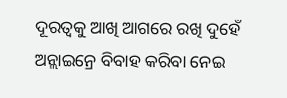ଦୂରତ୍ବକୁ ଆଖି ଆଗରେ ରଖି ଦୁହେଁ ଅନ୍ଲାଇନ୍ରେ ବିବାହ କରିବା ନେଇ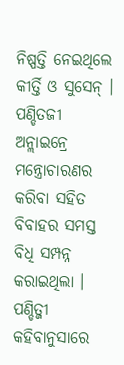ନିଷ୍ପତ୍ତି ନେଇଥିଲେ କୀର୍ତ୍ତି ଓ ସୁସେନ୍ ।
ପଣ୍ଡିତଜୀ ଅନ୍ଲାଇନ୍ରେ ମନ୍ତ୍ରୋଚାରଣର କରିବା ସହିତ ବିବାହର ସମସ୍ତ ବିଧି ସମ୍ପନ୍ନ କରାଇଥିଲା । ପଣ୍ଡିତ୍ଜୀ କହିବାନୁସାରେ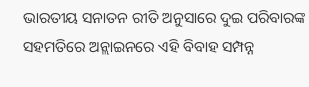ଭାରତୀୟ ସନାତନ ରୀତି ଅନୁସାରେ ଦୁଇ ପରିବାରଙ୍କ ସହମତିରେ ଅନ୍ଲାଇନରେ ଏହି ବିବାହ ସମ୍ପନ୍ନ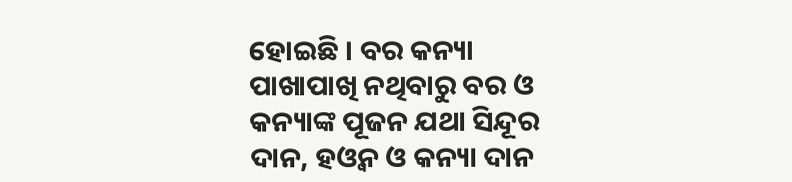ହୋଇଛି । ବର କନ୍ୟା ପାଖାପାଖି ନଥିବାରୁ ବର ଓ କନ୍ୟାଙ୍କ ପୂଜନ ଯଥା ସିନ୍ଦୂର ଦାନ, ହଓ୍ବନ ଓ କନ୍ୟା ଦାନ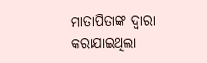ମାତାପିତାଙ୍କ ଦ୍ବାରା କରାଯାଇଥିଲା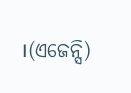।(ଏଜେନ୍ସି)